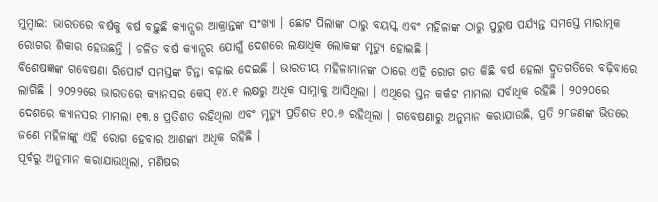ମୁମ୍ବାଇ: ଭାରତରେ ବର୍ଷକୁ ବର୍ଷ ବଢ଼ୁଛି କ୍ୟାନ୍ସର ଆକ୍ରାନ୍ତଙ୍କ ସଂଖ୍ୟା । ଛୋଟ ପିଲାଙ୍କ ଠାରୁ ବୟସ୍କ ଏବଂ ମହିଳାଙ୍କ ଠାରୁ ପୁରୁଷ ପର୍ଯ୍ୟନ୍ତ ସମସ୍ତେ ମାରାତ୍ମକ ରୋଗର ଶିକାର ହେଉଛନ୍ତି । ଚଳିତ ବର୍ଷ କ୍ୟାନ୍ସର ଯୋଗୁଁ ଦେଶରେ ଲକ୍ଷାଧିକ ଲୋକଙ୍କ ମୃତ୍ୟୁ ହୋଇଛି ।
ବିଶେଷଜ୍ଞଙ୍କ ଗବେଷଣା ରିପୋର୍ଟ ସମସ୍ତଙ୍କ ଚିନ୍ତା ବଢ଼ାଇ ଦେଇଛି । ଭାରତୀୟ ମହିଳାମାନଙ୍କ ଠାରେ ଏହି ରୋଗ ଗତ କିଛି ବର୍ଷ ହେଲା ଦ୍ରୁତଗତିରେ ବଢ଼ିବାରେ ଲାଗିଛି । ୨୦୨୨ରେ ଭାରତରେ କ୍ୟାନସର କେସ୍ ୧୪.୧ ଲକ୍ଷରୁ ଅଧିକ ସାମ୍ନାକୁ ଆସିଥିଲା । ଏଥିରେ ସ୍ତନ କର୍କଟ ମାମଲା ସର୍ବାଧିକ ରହିଛି । ୨୦୨୦ରେ ଦେଶରେ କ୍ୟାନସର ମାମଲା ୧୩.୫ ପ୍ରତିଶତ ରହିଥିଲା ଏବଂ ମୃତ୍ୟୁ ପ୍ରତିଶତ ୧୦.୬ ରହିଥିଲା । ଗବେଷଣାରୁ ଅନୁମାନ କରାଯାଉଛି, ପ୍ରତି ୨୮ଜଣଙ୍କ ଭିତରେ ଜଣେ ମହିଳାଙ୍କୁ ଏହି ରୋଗ ହେବାର ଆଶଙ୍କା ଅଧିକ ରହିଛି ।
ପୂର୍ବରୁ ଅନୁମାନ କରାଯାଉଥିଲା, ମଣିଷର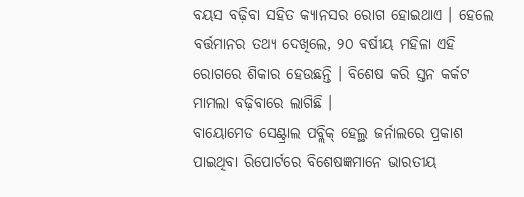ବୟସ ବଢ଼ିବା ସହିତ କ୍ୟାନସର ରୋଗ ହୋଇଥାଏ । ହେଲେ ବର୍ତ୍ତମାନର ତଥ୍ୟ ଦେଖିଲେ, ୨୦ ବର୍ଷୀୟ ମହିଳା ଏହି ରୋଗରେ ଶିକାର ହେଉଛନ୍ତି । ବିଶେଷ କରି ସ୍ତନ କର୍କଟ ମାମଲା ବଢ଼ିବାରେ ଲାଗିଛି ।
ବାୟୋମେଡ ସେଣ୍ଟ୍ରାଲ ପବ୍ଲିକ୍ ହେଲ୍ଥ ଜର୍ନାଲରେ ପ୍ରକାଶ ପାଇଥିବା ରିପୋର୍ଟରେ ବିଶେଷଜ୍ଞମାନେ ଭାରତୀୟ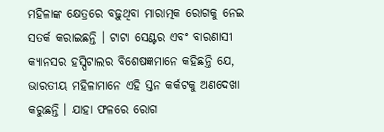ମହିଳାଙ୍କ କ୍ଷେତ୍ରରେ ବଢ଼ୁଥିବା ମାରାତ୍ମକ ରୋଗକୁ ନେଇ ସତର୍କ କରାଇଛନ୍ତି । ଟାଟା ସେଣ୍ଟର ଏବଂ ବାରଣାସୀ କ୍ୟାନସର ହସ୍ପିଟାଲର ବିଶେଷଜ୍ଞମାନେ କହିଛନ୍ତି ଯେ, ଭାରତୀୟ ମହିଳାମାନେ ଏହି ସ୍ତନ କର୍କଟକୁ ଅଣଦେଖା କରୁଛନ୍ତି । ଯାହା ଫଳରେ ରୋଗ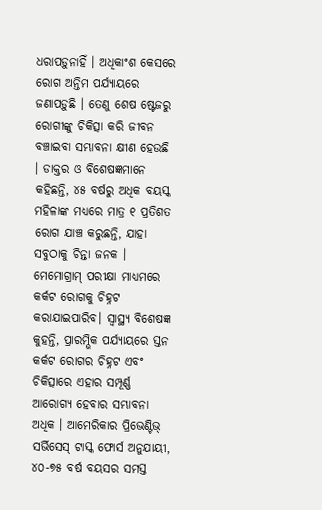ଧରାପଡ଼ୁନାହିଁ । ଅଧିକାଂଶ କେସରେ ରୋଗ ଅନ୍ତିମ ପର୍ଯ୍ୟାୟରେ ଜଣାପଡ଼ୁଛି । ତେଣୁ ଶେଷ ଷ୍ଟେଜରୁ ରୋଗୀଙ୍କୁ ଚିକିତ୍ସା କରି ଜୀବନ ବଞ୍ଚାଇବା ସମ୍ଭାବନା କ୍ଷୀଣ ହେଉଛି । ଡାକ୍ତର ଓ ବିଶେଷଜ୍ଞମାନେ କହିଛନ୍ତି, ୪୫ ବର୍ଷରୁ ଅଧିକ ବୟସ୍କ ମହିଳାଙ୍କ ମଧ୍ୟରେ ମାତ୍ର ୧ ପ୍ରତିଶତ ରୋଗ ଯାଞ୍ଚ କରୁଛନ୍ତି, ଯାହା ସବୁଠାକୁ ଚିନ୍ତା ଜନକ ।
ମେମୋଗ୍ରାମ୍ ପରୀକ୍ଷା ମାଧ୍ୟମରେ କର୍କଟ ରୋଗକୁ ଚିହ୍ନଟ କରାଯାଇପାରିବ। ସ୍ୱାସ୍ଥ୍ୟ ବିଶେଷଜ୍ଞ କୁହନ୍ତି, ପ୍ରାରମ୍ଭିକ ପର୍ଯ୍ୟାୟରେ ସ୍ତନ କର୍କଟ ରୋଗର ଚିହ୍ନଟ ଏବଂ ଚିକିତ୍ସାରେ ଏହାର ସମ୍ପୂର୍ଣ୍ଣ ଆରୋଗ୍ୟ ହେବାର ସମ୍ଭାବନା ଅଧିକ । ଆମେରିକାର ପ୍ରିଭେଣ୍ଟିଭ୍ ସର୍ଭିସେସ୍ ଟାସ୍କ ଫୋର୍ସ ଅନୁଯାୟୀ, ୪୦-୭୫ ବର୍ଷ ବୟସର ସମସ୍ତ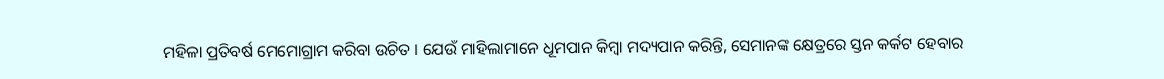ମହିଳା ପ୍ରତିବର୍ଷ ମେମୋଗ୍ରାମ କରିବା ଉଚିତ । ଯେଉଁ ମାହିଲାମାନେ ଧୂମପାନ କିମ୍ବା ମଦ୍ୟପାନ କରିନ୍ତି, ସେମାନଙ୍କ କ୍ଷେତ୍ରରେ ସ୍ତନ କର୍କଟ ହେବାର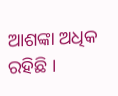ଆଶଙ୍କା ଅଧିକ ରହିଛି ।